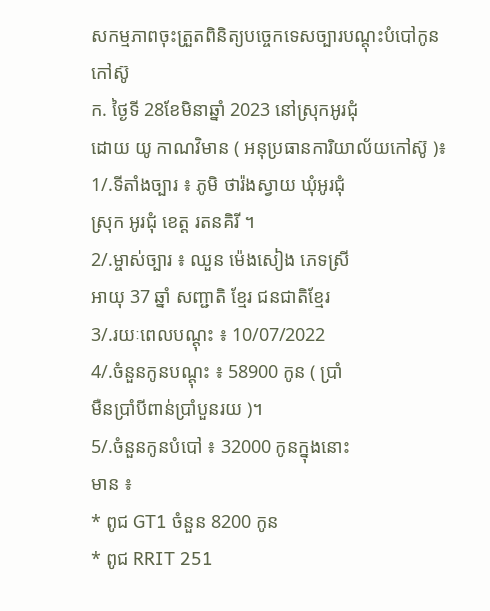សកម្មភាពចុះត្រួតពិនិត្យបច្ចេកទេសច្បារបណ្តុះបំបៅកូនកៅស៊ូ
ក. ថ្ងៃទី 28ខែមិនាឆ្នាំ 2023 នៅស្រុកអូរជុំ
ដោយ យូ កាណវិមាន ( អនុប្រធានការិយាល័យកៅស៊ូ )៖
1/.ទីតាំងច្បារ ៖ ភូមិ ថារ៉ងស្វាយ ឃុំអូរជុំ
ស្រុក អូរជុំ ខេត្ត រតនគិរី ។
2/.ម្ចាស់ច្បារ ៖ ឈួន ម៉េងសៀង ភេទស្រី
អាយុ 37 ឆ្នាំ សញ្ជាតិ ខ្មែរ ជនជាតិខ្មែរ
3/.រយៈពេលបណ្តុះ ៖ 10/07/2022
4/.ចំនួនកូនបណ្តុះ ៖ 58900 កូន ( ប្រាំ
មឺនប្រាំបីពាន់ប្រាំបួនរយ )។
5/.ចំនួនកូនបំបៅ ៖ 32000 កូនក្នុងនោះ
មាន ៖
* ពូជ GT1 ចំនួន 8200 កូន
* ពូជ RRIT 251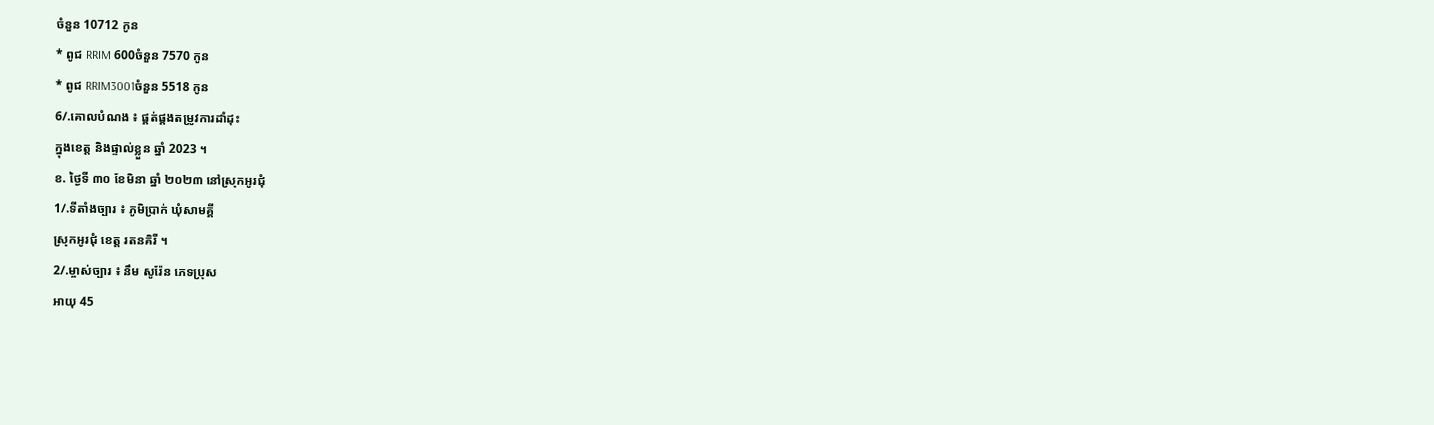ចំនួន 10712 កូន
* ពូជ RRIM 600ចំនួន 7570 កូន
* ពូជ RRIM3001ចំនួន 5518 កូន
6/.គោលបំណង ៖ ផ្គត់ផ្គងតម្រូវការដាំដុះ
ក្នុងខេត្ត និងផ្ទាល់ខ្លួន ឆ្នាំ 2023 ។
ខ. ថ្ងៃទី ៣០ ខែមិនា ឆ្នាំ ២០២៣ នៅស្រុកអូរជុំ
1/.ទីតាំងច្បារ ៖ ភូមិប្រាក់ ឃុំសាមគ្គី
ស្រុកអូរជុំ ខេត្ត រតនគិរី ។
2/.ម្ចាស់ច្បារ ៖ នឹម សូរ៉ែន ភេទប្រុស
អាយុ 45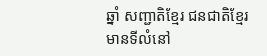ឆ្នាំ សញ្ជាតិខ្មែរ ជនជាតិខ្មែរ
មានទីលំនៅ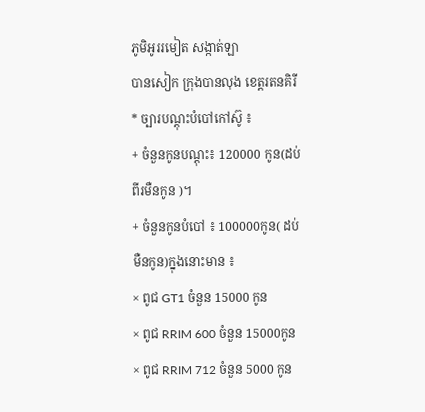ភូមិអូររមៀត សង្កាត់ឡា
បានសៀក ក្រុងបានលុង ខេត្តរតនគិរី
* ច្បារបណ្តុះបំបៅកៅស៊ូ ៖
+ ចំនួនកូនបណ្តុះ៖ 120000 កូន(ដប់
ពីរមឺនកូន )។
+ ចំនួនកូនបំបៅ ៖ 100000កូន( ដប់
មឺនកូន)ក្នុងនោះមាន ៖
× ពូជ GT1 ចំនួន 15000 កូន
× ពូជ RRIM 600 ចំនួន 15000កូន
× ពូជ RRIM 712 ចំនួន 5000 កូន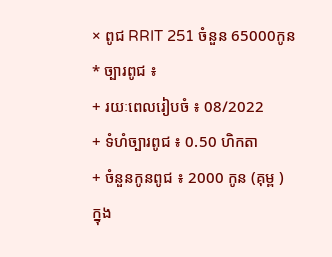× ពូជ RRIT 251 ចំនួន 65000កូន
* ច្បារពូជ ៖
+ រយៈពេលរៀបចំ ៖ 08/2022
+ ទំហំច្បារពូជ ៖ 0.50 ហិកតា
+ ចំនួនកូនពូជ ៖ 2000 កូន (គុម្ព )
ក្នុង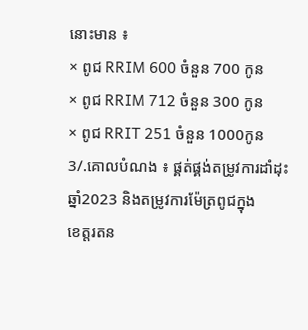នោះមាន ៖
× ពូជ RRIM 600 ចំនួន 700 កូន
× ពូជ RRIM 712 ចំនួន 300 កូន
× ពូជ RRIT 251 ចំនួន 1000កូន
3/.គោលបំណង ៖ ផ្គត់ផ្គង់តម្រូវការដាំដុះ
ឆ្នាំ2023 និងតម្រូវការម៉ែត្រពូជក្នុង
ខេត្តរតន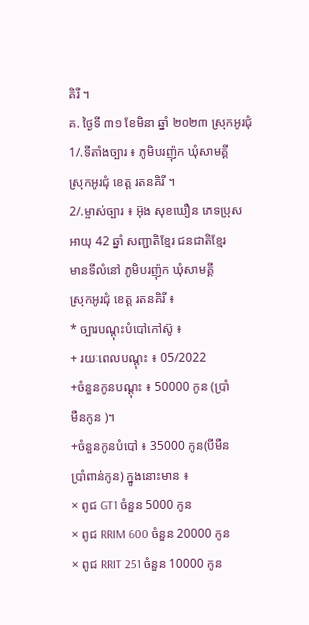គិរី ។
គ. ថ្ងៃទី ៣១ ខែមិនា ឆ្នាំ ២០២៣ ស្រុកអូរជុំ
1/.ទីតាំងច្បារ ៖ ភូមិបរញ៉ុក ឃុំសាមគ្គី
ស្រុកអូរជុំ ខេត្ត រតនគិរី ។
2/.ម្ចាស់ច្បារ ៖ អ៊ុង សុខឃឿន ភេទប្រុស
អាយុ 42 ឆ្នាំ សញ្ជាតិខ្មែរ ជនជាតិខ្មែរ
មានទីលំនៅ ភូមិបរញ៉ុក ឃុំសាមគ្គី
ស្រុកអូរជុំ ខេត្ត រតនគិរី ៖
* ច្បារបណ្តុះបំបៅកៅស៊ូ ៖
+ រយៈពេលបណ្តុះ ៖ 05/2022
+ចំនួនកូនបណ្តុះ ៖ 50000 កូន (ប្រាំ
មឺនកូន )។
+ចំនួនកូនបំបៅ ៖ 35000 កូន(បីមឺន
ប្រាំពាន់កូន) ក្នូងនោះមាន ៖
× ពូជ GT1 ចំនួន 5000 កូន
× ពូជ RRIM 600 ចំនួន 20000 កូន
× ពូជ RRIT 251 ចំនួន 10000 កូន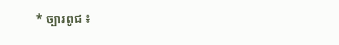* ច្បារពូជ ៖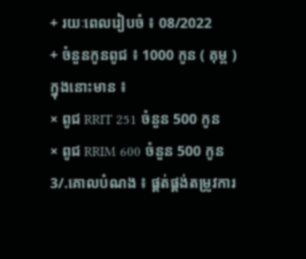+ រយៈពេលរៀបចំ ៖ 08/2022
+ ចំនួនកូនពូជ ៖ 1000 កូន ( គុម្ព )
ក្នុងនោះមាន ៖
× ពូជ RRIT 251 ចំនួន 500 កូន
× ពូជ RRIM 600 ចំនួន 500 កូន
3/.គោលបំណង ៖ ផ្គត់ផ្គង់តម្រូវការ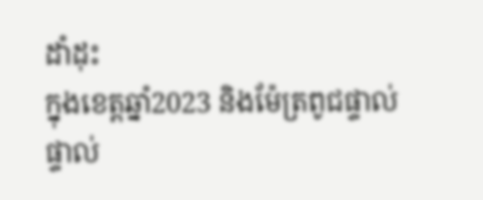ដាំដុះ
ក្នុងខេត្តឆ្នាំ2023 និងម៉ែត្រពូជផ្ទាល់
ផ្ទាល់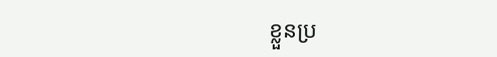ខ្លួនប្រ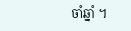ចាំឆ្នាំ ។